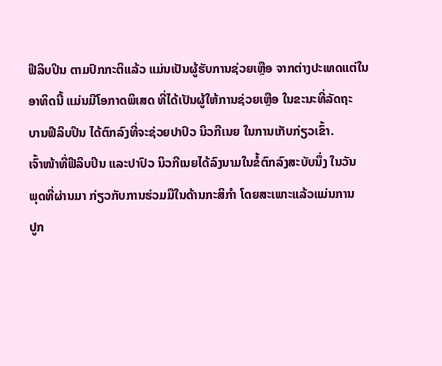ຟີລິບປິນ ຕາມປົກກະຕິແລ້ວ ແມ່ນເປັນຜູ້ຮັບການຊ່ວຍເຫຼືອ ຈາກຕ່າງປະເທດແຕ່ໃນ
ອາທິດນີ້ ແມ່ນມີໂອກາດພິເສດ ທີ່ໄດ້ເປັນຜູ້ໃຫ້ການຊ່ວຍເຫຼືອ ໃນຂະນະທີ່ລັດຖະ
ບານຟີລິບປິນ ໄດ້ຕົກລົງທີ່ຈະຊ່ວຍປາປົວ ນິວກີເນຍ ໃນການເກັບກ່ຽວເຂົ້າ.
ເຈົ້າໜ້າທີ່ຟີລິບປິນ ແລະປາປົວ ນິວກີເນຍໄດ້ລົງນາມໃນຂໍ້ຕົກລົງສະບັບນຶ່ງ ໃນວັນ
ພຸດທີ່ຜ່ານມາ ກ່ຽວກັບການຮ່ວມມືໃນດ້ານກະສິກຳ ໂດຍສະເພາະແລ້ວແມ່ນການ
ປູກ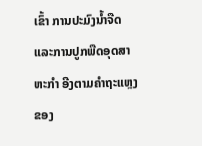ເຂົ້າ ການປະມົງນ້ຳຈືດ ແລະການປູກພືດອຸດສາຫະກຳ ອີງຕາມຄຳຖະແຫຼງຂອງ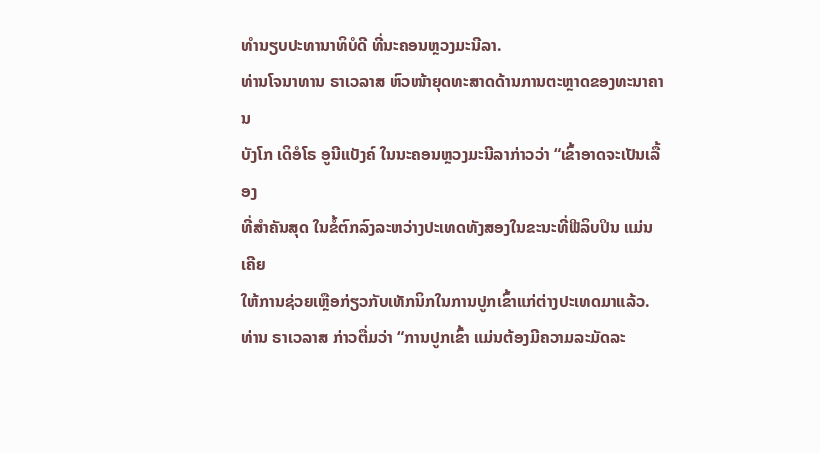ທຳນຽບປະທານາທິບໍດີ ທີ່ນະຄອນຫຼວງມະນີລາ.
ທ່ານໂຈນາທານ ຣາເວລາສ ຫົວໜ້າຍຸດທະສາດດ້ານການຕະຫຼາດຂອງທະນາຄານ
ບັງໂກ ເດິອໍໂຣ ອູນີແບັງຄ໌ ໃນນະຄອນຫຼວງມະນີລາກ່າວວ່າ “ເຂົ້າອາດຈະເປັນເລື້ອງ
ທີ່ສຳຄັນສຸດ ໃນຂໍ້ຕົກລົງລະຫວ່າງປະເທດທັງສອງໃນຂະນະທີ່ຟີລິບປິນ ແມ່ນເຄີຍ
ໃຫ້ການຊ່ວຍເຫຼືອກ່ຽວກັບເທັກນິກໃນການປູກເຂົ້າແກ່ຕ່າງປະເທດມາແລ້ວ.
ທ່ານ ຣາເວລາສ ກ່າວຕື່ມວ່າ “ການປູກເຂົ້າ ແມ່ນຕ້ອງມີຄວາມລະມັດລະ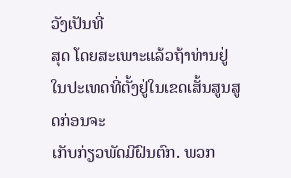ວັງເປັນທີ່
ສຸດ ໂດຍສະເພາະແລ້ວຖ້າທ່ານຢູ່ໃນປະເທດທີ່ຕັ້ງຢູ່ໃນເຂດເສັ້ນສູນສູດກ່ອນຈະ
ເກັບກ່ຽວພັດມີຝົນຕົກ. ພວກ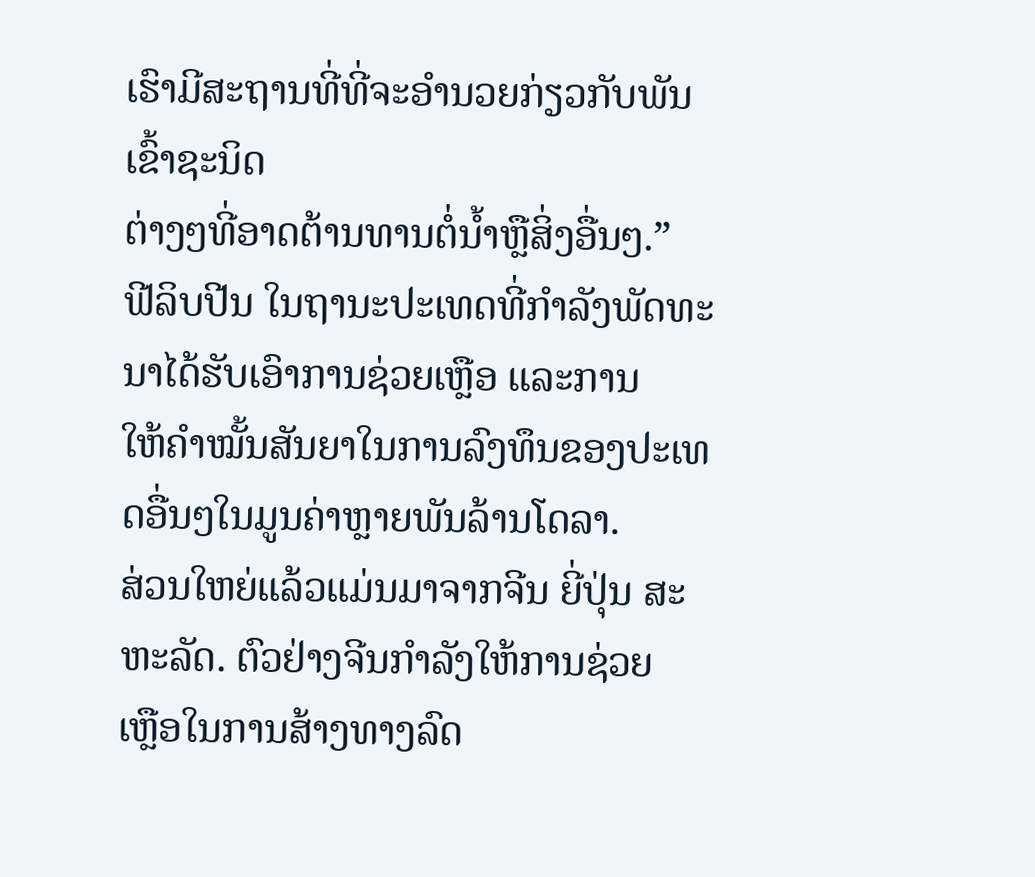ເຮົາມີສະຖານທີ່ທີ່ຈະອຳນວຍກ່ຽວກັບພັນເຂົ້າຊະນິດ
ຕ່າງໆທີ່ອາດຕ້ານທານຕໍ່ນ້ຳຫຼືສິ່ງອື່ນໆ.”
ຟີລິບປີນ ໃນຖານະປະເທດທີ່ກຳລັງພັດທະນາໄດ້ຮັບເອົາການຊ່ວຍເຫຼືອ ແລະການ
ໃຫ້ຄຳໝັ້ນສັນຍາໃນການລົງທຶນຂອງປະເທດອື່ນໆໃນມູນຄ່າຫຼາຍພັນລ້ານໂດລາ.
ສ່ວນໃຫຍ່ແລ້ວແມ່ນມາຈາກຈີນ ຍີ່ປຸ່ນ ສະຫະລັດ. ຕົວຢ່າງຈີນກຳລັງໃຫ້ການຊ່ວຍ
ເຫຼືອໃນການສ້າງທາງລົດ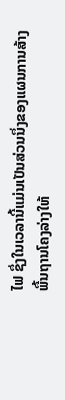ໄຟ ຊຶ່ງໃນເວລານີ້ແມ່ນເປັນສ່ວນນຶ່ງຂອງແຜນການສ້າງ
ພື້ນຖານໂຄງລ່າງໃຫ້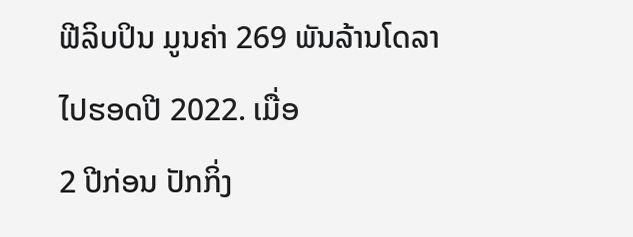ຟີລິບປິນ ມູນຄ່າ 269 ພັນລ້ານໂດລາໄປຮອດປີ 2022. ເມື່ອ
2 ປີກ່ອນ ປັກກິ່ງ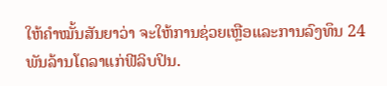ໃຫ້ຄຳໝັ້ນສັນຍາວ່າ ຈະໃຫ້ການຊ່ວຍເຫຼືອແລະການລົງທຶນ 24
ພັນລ້ານໂດລາແກ່ຟີລິບປິນ.